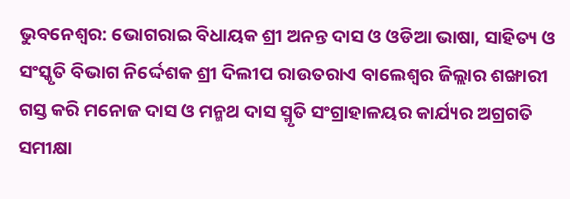ଭୁବନେଶ୍ୱର: ଭୋଗରାଇ ବିଧାୟକ ଶ୍ରୀ ଅନନ୍ତ ଦାସ ଓ ଓଡିଆ ଭାଷା, ସାହିତ୍ୟ ଓ ସଂସ୍କୃତି ବିଭାଗ ନିର୍ଦ୍ଦେଶକ ଶ୍ରୀ ଦିଲୀପ ରାଉତରାଏ ବାଲେଶ୍ୱର ଜିଲ୍ଲାର ଶଙ୍ଖାରୀ ଗସ୍ତ କରି ମନୋଜ ଦାସ ଓ ମନ୍ମଥ ଦାସ ସ୍ମୃତି ସଂଗ୍ରାହାଳୟର କାର୍ଯ୍ୟର ଅଗ୍ରଗତି ସମୀକ୍ଷା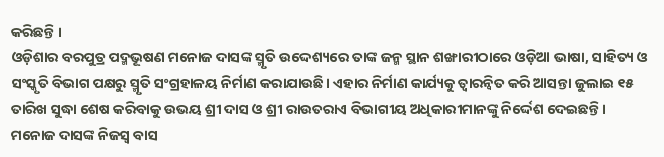କରିଛନ୍ତି ।
ଓଡ଼ିଶାର ବରପୁତ୍ର ପଦ୍ମଭୂଷଣ ମନୋଜ ଦାସଙ୍କ ସ୍ମୃତି ଉଦ୍ଦେଶ୍ୟରେ ତାଙ୍କ ଜନ୍ମ ସ୍ଥାନ ଶଙ୍ଖାରୀଠାରେ ଓଡ଼ିଆ ଭାଷା, ସାହିତ୍ୟ ଓ ସଂସ୍କୃତି ବିଭାଗ ପକ୍ଷରୁ ସ୍ମୃତି ସଂଗ୍ରହାଳୟ ନିର୍ମାଣ କରାଯାଉଛି। ଏହାର ନିର୍ମାଣ କାର୍ଯ୍ୟକୁ ତ୍ୱାରନ୍ୱିତ କରି ଆସନ୍ତା ଜୁଲାଇ ୧୫ ତାରିଖ ସୁଦ୍ଧା ଶେଷ କରିବାକୁ ଉଭୟ ଶ୍ରୀ ଦାସ ଓ ଶ୍ରୀ ରାଉତରାଏ ବିଭାଗୀୟ ଅଧିକାରୀମାନଙ୍କୁ ନିର୍ଦ୍ଦେଶ ଦେଇଛନ୍ତି।
ମନୋଜ ଦାସଙ୍କ ନିଜସ୍ୱ ବାସ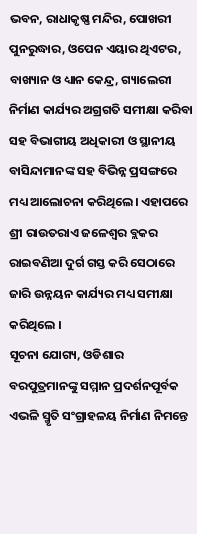ଭବନ, ରାଧାକୃଷ୍ଣ ମନ୍ଦିର, ପୋଖରୀ ପୁନରୁଦ୍ଧାର, ଓପେନ ଏୟାର ଥିଏଟର, ବାଖ୍ୟାନ ଓ ଧ୍ୟାନ କେନ୍ଦ୍ର, ଗ୍ୟାଲେରୀ ନିର୍ମାଣ କାର୍ଯ୍ୟର ଅଗ୍ରଗତି ସମୀକ୍ଷା କରିବା ସହ ବିଭାଗୀୟ ଅଧିକାରୀ ଓ ସ୍ଥାନୀୟ ବାସିନ୍ଦାମାନଙ୍କ ସହ ବିଭିନ୍ନ ପ୍ରସଙ୍ଗରେ ମଧ୍ୟ ଆଲୋଚନା କରିଥିଲେ। ଏହାପରେ ଶ୍ରୀ ରାଉତରାଏ ଜଳେଶ୍ୱର ବ୍ଲକର ରାଇବଣିଆ ଦୁର୍ଗ ଗସ୍ତ କରି ସେଠାରେ ଜାରି ଉନ୍ନୟନ କାର୍ଯ୍ୟର ମଧ୍ୟ ସମୀକ୍ଷା କରିଥିଲେ ।
ସୂଚନା ଯୋଗ୍ୟ, ଓଡିଶାର ବରପୁତ୍ରମାନଙ୍କୁ ସମ୍ମାନ ପ୍ରଦର୍ଶନପୂର୍ବକ ଏଭଳି ସ୍ମୃତି ସଂଗ୍ରାହଳୟ ନିର୍ମାଣ ନିମନ୍ତେ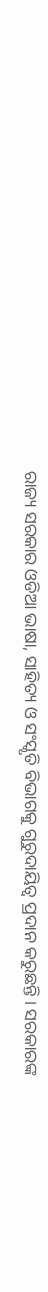ରାଜ୍ୟ ସରକାର ଓଡିଆ ଭାଷା, ସାହିତ୍ୟ ଓ ସଂସ୍କୃତି ବିଭାଗକୁ ଗୁରୁଦାୟିତ୍ୱ ପ୍ରଦାନ କରୁଛନ୍ତି । ସରକାରଙ୍କ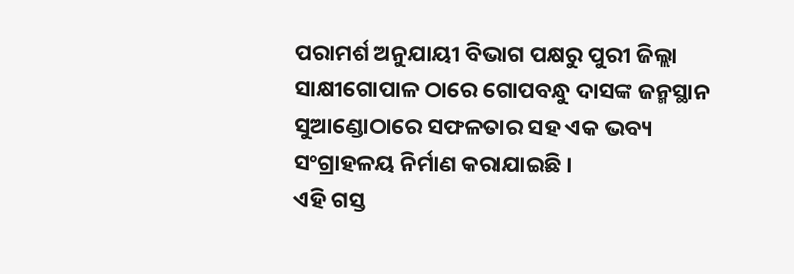ପରାମର୍ଶ ଅନୁଯାୟୀ ବିଭାଗ ପକ୍ଷରୁ ପୁରୀ ଜିଲ୍ଲା ସାକ୍ଷୀଗୋପାଳ ଠାରେ ଗୋପବନ୍ଧୁ ଦାସଙ୍କ ଜନ୍ମସ୍ଥାନ ସୁଆଣ୍ଡୋଠାରେ ସଫଳତାର ସହ ଏକ ଭବ୍ୟ ସଂଗ୍ରାହଳୟ ନିର୍ମାଣ କରାଯାଇଛି ।
ଏହି ଗସ୍ତ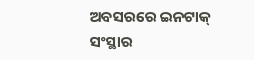ଅବସରରେ ଇନଟାକ୍ ସଂସ୍ଥାର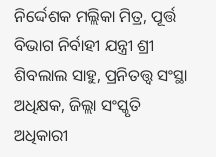ନିର୍ଦ୍ଦେଶକ ମଲ୍ଲିକା ମିତ୍ର, ପୂର୍ତ୍ତ ବିଭାଗ ନିର୍ବାହୀ ଯନ୍ତ୍ରୀ ଶ୍ରୀ ଶିବଲାଲ ସାହୁ, ପ୍ରନିତତ୍ତ୍ୱ ସଂସ୍ଥା ଅଧିକ୍ଷକ, ଜିଲ୍ଲା ସଂସ୍କୃତି ଅଧିକାରୀ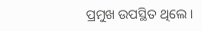ପ୍ରମୁଖ ଉପସ୍ଥିତ ଥିଲେ।